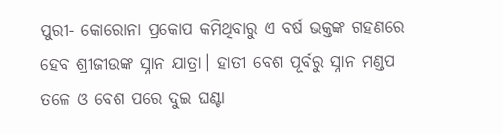ପୁରୀ- କୋରୋନା ପ୍ରକୋପ କମିଥିବାରୁ ଏ ବର୍ଷ ଭକ୍ତଙ୍କ ଗହଣରେ ହେବ ଶ୍ରୀଜୀଉଙ୍କ ସ୍ନାନ ଯାତ୍ରା। ହାତୀ ବେଶ ପୂର୍ବରୁ ସ୍ନାନ ମଣ୍ଡପ ତଳେ ଓ ବେଶ ପରେ ଦୁଇ ଘଣ୍ଟା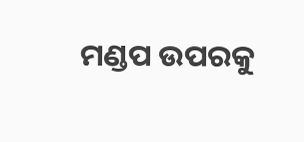ମଣ୍ଡପ ଉପରକୁ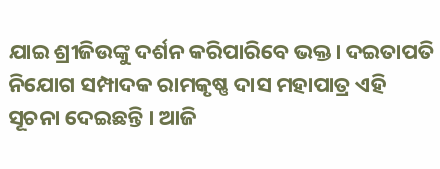ଯାଇ ଶ୍ରୀଜିଉଙ୍କୁ ଦର୍ଶନ କରିପାରିବେ ଭକ୍ତ। ଦଇତାପତି ନିଯୋଗ ସମ୍ପାଦକ ରାମକୃଷ୍ଣ ଦାସ ମହାପାତ୍ର ଏହି ସୂଚନା ଦେଇଛନ୍ତି । ଆଜି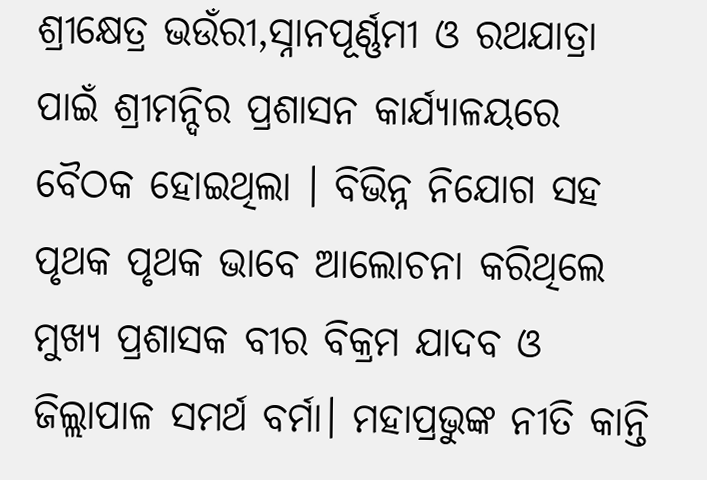ଶ୍ରୀକ୍ଷେତ୍ର ଭଉଁରୀ,ସ୍ନାନପୂର୍ଣ୍ଣମୀ ଓ ରଥଯାତ୍ରା ପାଇଁ ଶ୍ରୀମନ୍ଦିର ପ୍ରଶାସନ କାର୍ଯ୍ୟାଳୟରେ ବୈଠକ ହୋଇଥିଲା । ବିଭିନ୍ନ ନିଯୋଗ ସହ ପୃଥକ ପୃଥକ ଭାବେ ଆଲୋଚନା କରିଥିଲେ ମୁଖ୍ୟ ପ୍ରଶାସକ ବୀର ବିକ୍ରମ ଯାଦବ ଓ ଜିଲ୍ଲାପାଳ ସମର୍ଥ ବର୍ମା। ମହାପ୍ରଭୁଙ୍କ ନୀତି କାନ୍ତି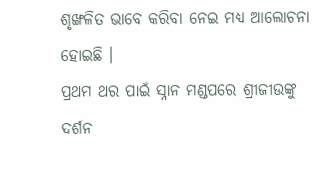ଶୃଙ୍ଖଳିତ ଭାବେ କରିବା ନେଇ ମଧ୍ୟ ଆଲୋଚନା ହୋଇଛି ।
ପ୍ରଥମ ଥର ପାଇଁ ସ୍ନାନ ମଣ୍ଡପରେ ଶ୍ରୀଜୀଉଙ୍କୁ ଦର୍ଶନ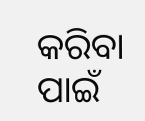କରିବା ପାଇଁ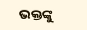ଭକ୍ତଙ୍କୁ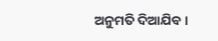ଅନୁମତି ଦିଆଯିବ ।